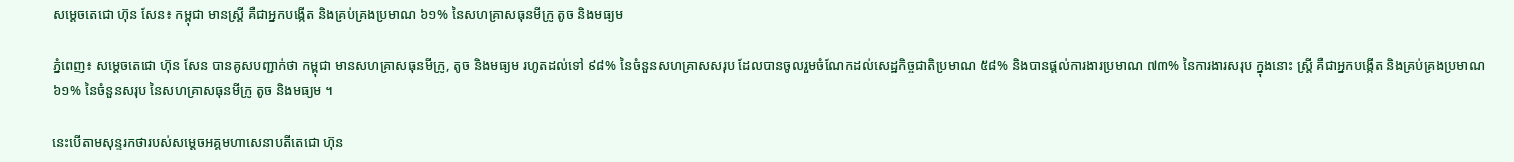សម្ដេចតេជោ ហ៊ុន សែន៖ កម្ពុជា មានស្ត្រី គឺជាអ្នកបង្កើត និងគ្រប់គ្រងប្រមាណ ៦១% នៃសហគ្រាសធុនមីក្រូ តូច និងមធ្យម

ភ្នំពេញ៖ សម្ដេចតេជោ ហ៊ុន សែន បានគូសបញ្ជាក់ថា កម្ពុជា មានសហគ្រាសធុនមីក្រូ, តូច និងមធ្យម រហូតដល់ទៅ ៩៨% នៃចំនួនសហគ្រាសសរុប ដែលបានចូលរួមចំណែកដល់សេដ្ឋកិច្ចជាតិប្រមាណ ៥៨% និងបានផ្តល់ការងារប្រមាណ ៧៣% នៃការងារសរុប ក្នុងនោះ ស្ត្រី គឺជាអ្នកបង្កើត និងគ្រប់គ្រងប្រមាណ ៦១% នៃចំនួនសរុប នៃសហគ្រាសធុនមីក្រូ តូច និងមធ្យម ។

នេះបើតាមសុន្ទរកថារបស់សម្ដេចអគ្គមហាសេនាបតីតេជោ ហ៊ុន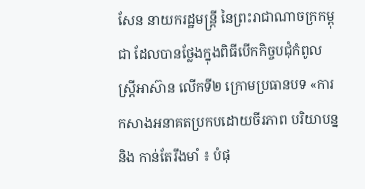សែន នាយករដ្ឋមន្ត្រី នៃព្រះរាជាណាចក្រកម្ពុជា ដែលបានថ្លែងក្នុងពិធីបើកកិច្ចបជុំកំពូលស្ត្រីអាស៊ាន លើកទី២ ក្រោមប្រធានបទ «ការកសាងអនាគតប្រកបដោយចីរភាព បរិយាបន្ន និង កាន់តែរឹងមាំ ៖ បំផុ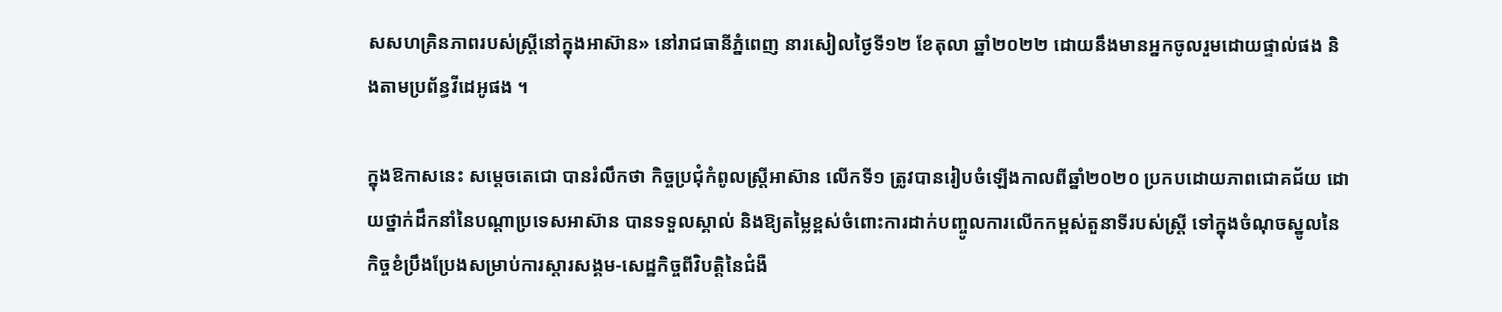សសហគ្រិនភាពរបស់ស្ត្រីនៅក្នុងអាស៊ាន» នៅរាជធានីភ្នំពេញ នារសៀលថ្ងៃទី១២ ខែតុលា ឆ្នាំ២០២២ ដោយនឹងមានអ្នកចូលរួមដោយផ្ទាល់ផង និងតាមប្រព័ន្ធវីដេអូផង ។

ក្នុងឱកាសនេះ សម្ដេចតេជោ បានរំលឹកថា កិច្ចប្រជុំកំពូលស្ត្រីអាស៊ាន លើកទី១ ត្រូវបានរៀបចំឡើងកាលពីឆ្នាំ២០២០ ប្រកបដោយភាពជោគជ័យ ដោយថ្នាក់ដឹកនាំនៃបណ្តាប្រទេសអាស៊ាន បានទទួលស្គាល់ និងឱ្យតម្លៃខ្ពស់ចំពោះការដាក់បញ្ចូលការលើកកម្ពស់តួនាទីរបស់ស្ត្រី ទៅក្នុងចំណុចស្នូលនៃកិច្ចខំប្រឹងប្រែងសម្រាប់ការស្ដារសង្គម-សេដ្ឋកិច្ចពីវិបត្តិនៃជំងឺ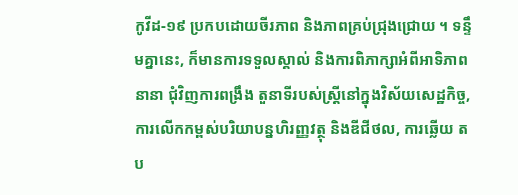កូវីដ-១៩ ប្រកបដោយចីរភាព និងភាពគ្រប់ជ្រុងជ្រោយ ។ ទន្ទឹមគ្នានេះ, ក៏មានការទទួលស្គាល់ និងការពិភាក្សាអំពីអាទិភាពនានា ជុំវិញការពង្រឹង តួនាទីរបស់ស្ត្រីនៅក្នុងវិស័យសេដ្ឋកិច្ច, ការលើកកម្ពស់បរិយាបន្នហិរញ្ញវត្ថុ និងឌីជីថល, ការឆ្លើយ តប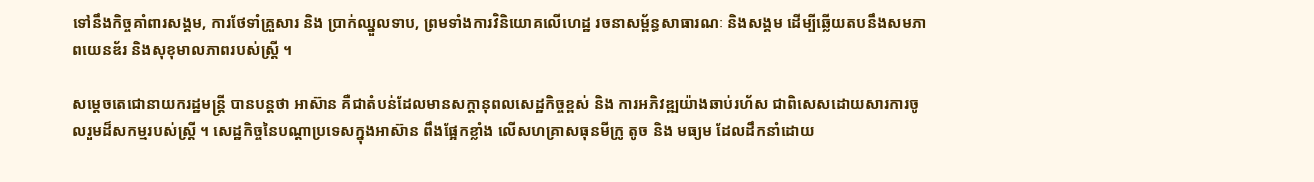ទៅនឹងកិច្ចគាំពារសង្គម, ការថែទាំគ្រួសារ និង ប្រាក់ឈ្នួលទាប, ព្រមទាំងការវិនិយោគលើហេដ្ឋ រចនាសម្ព័ន្ធសាធារណៈ និងសង្គម ដើម្បីឆ្លើយតបនឹងសមភាពយេនឌ័រ និងសុខុមាលភាពរបស់ស្ត្រី ។

សម្ដេចតេជោនាយករដ្ឋមន្ត្រី បានបន្តថា អាស៊ាន គឺជាតំបន់ដែលមានសក្តានុពលសេដ្ឋកិច្ចខ្ពស់ និង ការអភិវឌ្ឍយ៉ាងឆាប់រហ័ស ជាពិសេសដោយសារការចូលរួមដ៏សកម្មរបស់ស្ត្រី ។ សេដ្ឋកិច្ចនៃបណ្តាប្រទេសក្នុងអាស៊ាន ពឹងផ្អែកខ្លាំង លើសហគ្រាសធុនមីក្រូ តូច និង មធ្យម ដែលដឹកនាំដោយ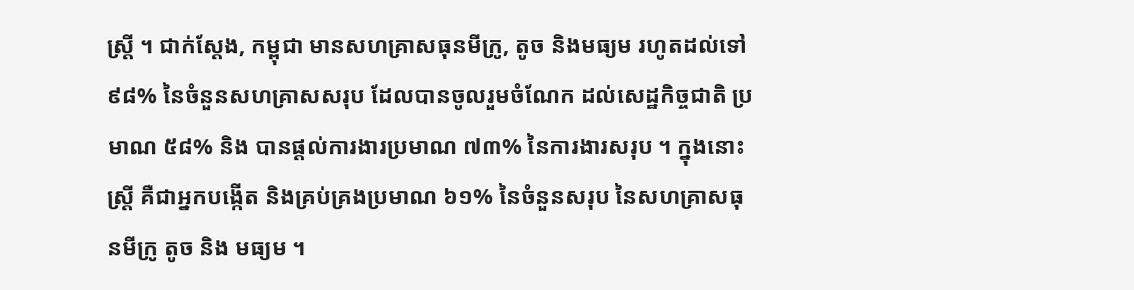ស្ត្រី ។ ជាក់ស្ដែង, កម្ពុជា មានសហគ្រាសធុនមីក្រូ, តូច និងមធ្យម រហូតដល់ទៅ ៩៨% នៃចំនួនសហគ្រាសសរុប ដែលបានចូលរួមចំណែក ដល់សេដ្ឋកិច្ចជាតិ ប្រមាណ ៥៨% និង បានផ្តល់ការងារប្រមាណ ៧៣% នៃការងារសរុប ។ ក្នុងនោះ ស្ត្រី គឺជាអ្នកបង្កើត និងគ្រប់គ្រងប្រមាណ ៦១% នៃចំនួនសរុប នៃសហគ្រាសធុនមីក្រូ តូច និង មធ្យម ។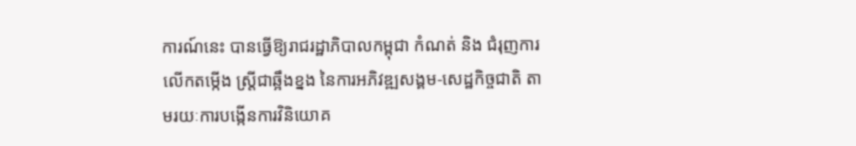ការណ៍នេះ បានធ្វើឱ្យរាជរដ្ឋាភិបាលកម្ពុជា កំណត់ និង ជំរុញការលើកតម្កើង ស្ត្រីជាឆ្អឹងខ្នង នៃការអភិវឌ្ឍសង្គម-សេដ្ឋកិច្ចជាតិ តាមរយៈការបង្កើនការវិនិយោគ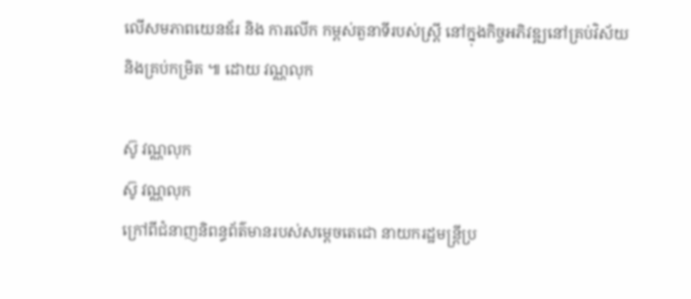លើសមភាពយេនឌ័រ និង ការលើក កម្ពស់តួនាទីរបស់ស្ត្រី នៅក្នុងកិច្ចអភិវឌ្ឍនៅគ្រប់វិស័យ និងគ្រប់កម្រិត ៕ ដោយ វណ្ណលុក

ស៊ូ វណ្ណលុក
ស៊ូ វណ្ណលុក
ក្រៅពីជំនាញនិពន្ធព័ត៌មានរបស់សម្ដេចតេជោ នាយករដ្ឋមន្ត្រីប្រ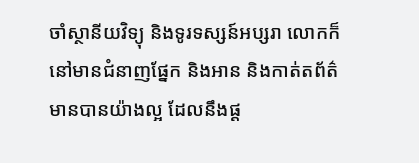ចាំស្ថានីយវិទ្យុ និងទូរទស្សន៍អប្សរា លោកក៏នៅមានជំនាញផ្នែក និងអាន និងកាត់តព័ត៌មានបានយ៉ាងល្អ ដែលនឹងផ្ដ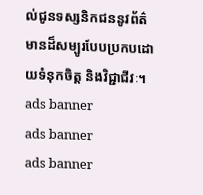ល់ជូនទស្សនិកជននូវព័ត៌មានដ៏សម្បូរបែបប្រកបដោយទំនុកចិត្ត និងវិជ្ជាជីវៈ។
ads banner
ads banner
ads banner